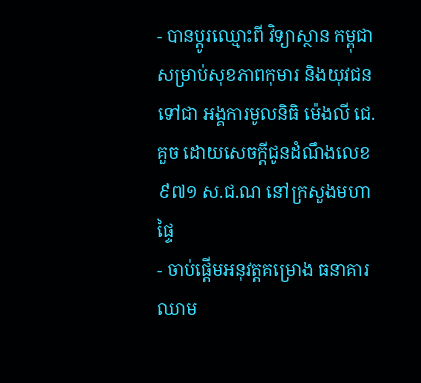- បានប្តូរឈ្មោះពី វិទ្យាស្ថាន កម្ពុជា សម្រាប់សុខភាពកុមារ និងយុវជន ទៅជា អង្គការមូលនិធិ ម៉េងលី ជេ. គួច ដោយសេចក្ដីជូនដំណឹងលេខ ៩៧១ ស.ជ.ណ នៅក្រសួងមហាផ្ទៃ
- ចាប់ផ្តើមអនុវត្តគម្រោង ធនាគារឈាម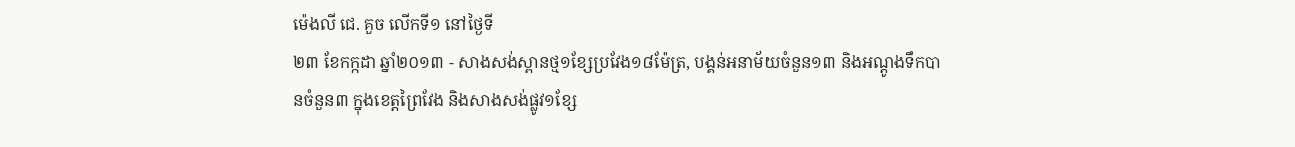ម៉េងលី ជេ. គួច លើកទី១ នៅថ្ងៃទី
២៣ ខែកក្កដា ឆ្នាំ២០១៣ - សាងសង់ស្ពានថ្ម១ខ្សែប្រវែង១៨ម៉ែត្រ, បង្គន់អនាម័យចំនួន១៣ និងអណ្តូងទឹកបានចំនួន៣ ក្នុងខេត្តព្រៃវែង និងសាងសង់ផ្លូវ១ខ្សែ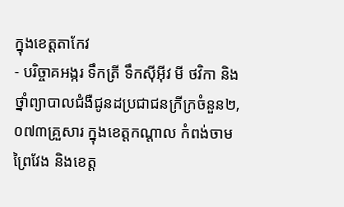ក្នុងខេត្តតាកែវ
- បរិច្ចាគអង្ករ ទឹកត្រី ទឹកស៊ីអ៊ីវ មី ថវិកា និងថ្នាំព្យាបាលជំងឺជូនដប្រជាជនក្រីក្រចំនួន២,០៧៣គ្រួសារ ក្នុងខេត្តកណ្តាល កំពង់ចាម ព្រៃវែង និងខេត្ត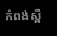កំពង់ស្ពឺ